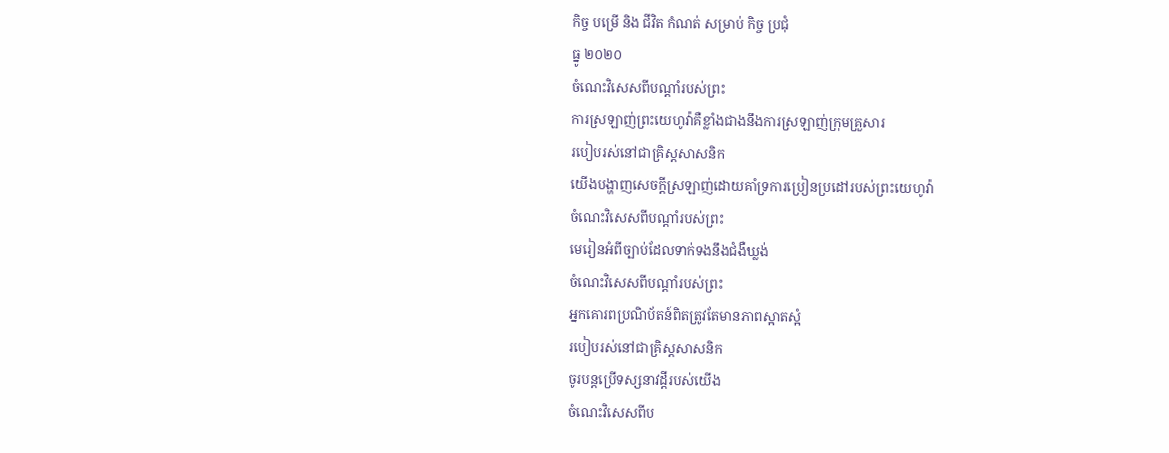កិច្ច បម្រើ និង ជីវិត កំណត់ សម្រាប់ កិច្ច ប្រជុំ
ធ្នូ ២០២០
ចំណេះវិសេសពីបណ្ដាំរបស់ព្រះ
ការស្រឡាញ់ព្រះយេហូវ៉ាគឺខ្លាំងជាងនឹងការស្រឡាញ់ក្រុមគ្រួសារ
របៀបរស់នៅជាគ្រិស្តសាសនិក
យើងបង្ហាញសេចក្ដីស្រឡាញ់ដោយគាំទ្រការប្រៀនប្រដៅរបស់ព្រះយេហូវ៉ា
ចំណេះវិសេសពីបណ្ដាំរបស់ព្រះ
មេរៀនអំពីច្បាប់ដែលទាក់ទងនឹងជំងឺឃ្លង់
ចំណេះវិសេសពីបណ្ដាំរបស់ព្រះ
អ្នកគោរពប្រណិប័តន៍ពិតត្រូវតែមានភាពស្អាតស្អំ
របៀបរស់នៅជាគ្រិស្តសាសនិក
ចូរបន្តប្រើទស្សនាវដ្ដីរបស់យើង
ចំណេះវិសេសពីប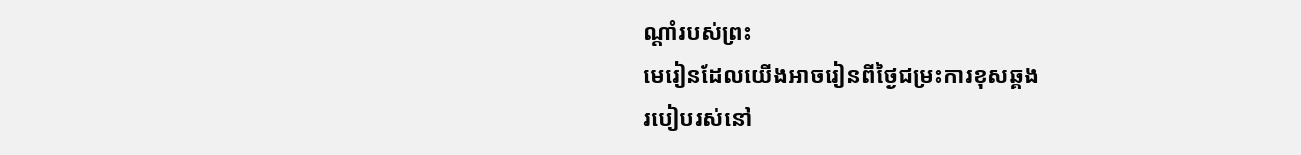ណ្ដាំរបស់ព្រះ
មេរៀនដែលយើងអាចរៀនពីថ្ងៃជម្រះការខុសឆ្គង
របៀបរស់នៅ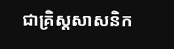ជាគ្រិស្តសាសនិក